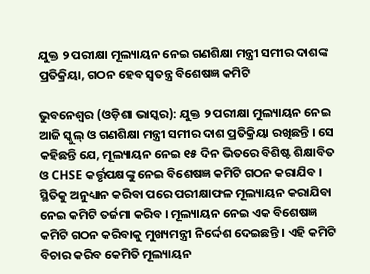ଯୁକ୍ତ ୨ ପରୀକ୍ଷା ମୂଲ୍ୟାୟନ ନେଇ ଗଣଶିକ୍ଷା ମନ୍ତ୍ରୀ ସମୀର ଦାଶଙ୍କ ପ୍ରତିକ୍ରିୟା, ଗଠନ ହେବ ସ୍ୱତନ୍ତ୍ର ବିଶେଷଜ୍ଞ କମିଟି

ଭୁବନେଶ୍ୱର (ଓଡ଼ିଶା ଭାସ୍କର): ଯୁକ୍ତ ୨ ପରୀକ୍ଷା ମୁଲ୍ୟାୟନ ନେଇ ଆଜି ସ୍କୁଲ୍ ଓ ଗଣଶିକ୍ଷା ମନ୍ତ୍ରୀ ସମୀର ଦାଶ ପ୍ରତିକ୍ରିୟା ରଖିଛନ୍ତି । ସେ କହିଛନ୍ତି ଯେ, ମୂଲ୍ୟାୟନ ନେଇ ୧୫ ଦିନ ଭିତରେ ବିଶିଷ୍ଟ ଶିକ୍ଷାବିତ ଓ CHSE କର୍ତ୍ତୃପକ୍ଷଙ୍କୁ ନେଇ ବିଶେଷଜ୍ଞ କମିଟି ଗଠନ କରାଯିବ । ସ୍ଥିତିକୁ ଅନୁଧ୍ୟାନ କରିବା ପରେ ପରୀକ୍ଷାଫଳ ମୂଲ୍ୟାୟନ କରାଯିବା ନେଇ କମିଟି ତର୍ଜମା କରିବ । ମୂଲ୍ୟାୟନ ନେଇ ଏକ ବିଶେଷଜ୍ଞ କମିଟି ଗଠନ କରିବାକୁ ମୁଖ୍ୟମନ୍ତ୍ରୀ ନିର୍ଦ୍ଦେଶ ଦେଇଛନ୍ତି । ଏହି କମିଟି ବିଚାର କରିବ କେମିତି ମୂଲ୍ୟାୟନ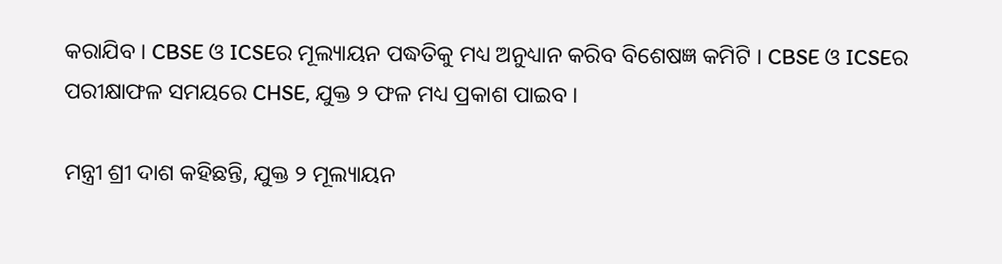କରାଯିବ । CBSE ଓ ICSEର ମୂଲ୍ୟାୟନ ପଦ୍ଧତିକୁ ମଧ୍ୟ ଅନୁଧ୍ୟାନ କରିବ ବିଶେଷଜ୍ଞ କମିଟି । CBSE ଓ ICSEର ପରୀକ୍ଷାଫଳ ସମୟରେ CHSE, ଯୁକ୍ତ ୨ ଫଳ ମଧ୍ୟ ପ୍ରକାଶ ପାଇବ ।

ମନ୍ତ୍ରୀ ଶ୍ରୀ ଦାଶ କହିଛନ୍ତି, ଯୁକ୍ତ ୨ ମୂଲ୍ୟାୟନ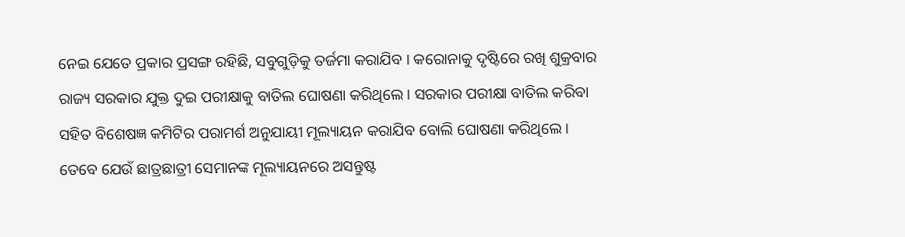ନେଇ ଯେତେ ପ୍ରକାର ପ୍ରସଙ୍ଗ ରହିଛି, ସବୁଗୁଡ଼ିକୁ ତର୍ଜମା କରାଯିବ । କରୋନାକୁ ଦୃଷ୍ଟିରେ ରଖି ଶୁକ୍ରବାର ରାଜ୍ୟ ସରକାର ଯୁକ୍ତ ଦୁଇ ପରୀକ୍ଷାକୁ ବାତିଲ ଘୋଷଣା କରିଥିଲେ । ସରକାର ପରୀକ୍ଷା ବାତିଲ କରିବା ସହିତ ବିଶେଷଜ୍ଞ କମିଟିର ପରାମର୍ଶ ଅନୁଯାୟୀ ମୂଲ୍ୟାୟନ କରାଯିବ ବୋଲି ଘୋଷଣା କରିଥିଲେ । ତେବେ ଯେଉଁ ଛାତ୍ରଛାତ୍ରୀ ସେମାନଙ୍କ ମୂଲ୍ୟାୟନରେ ଅସନ୍ତୁଷ୍ଟ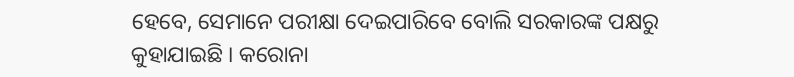ହେବେ, ସେମାନେ ପରୀକ୍ଷା ଦେଇପାରିବେ ବୋଲି ସରକାରଙ୍କ ପକ୍ଷରୁ କୁହାଯାଇଛି । କରୋନା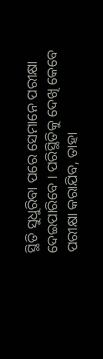ସ୍ଥିତି ସୁଧୁରିବା ପରେ ସେମାନେ ପରୀକ୍ଷା ଦେଇପାରିବେ । ପରିସ୍ଥିତିକୁ ଦେଖି କେବେ ପରୀକ୍ଷା କରାଯିବ, ତାହା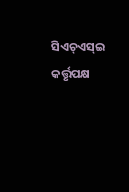ସିଏଚ୍ଏସ୍ଇ କର୍ତ୍ତୃପକ୍ଷ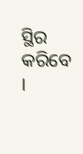ସ୍ଥିର କରିବେ ।